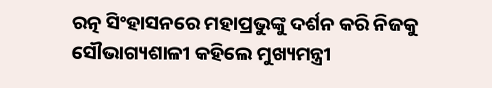ରତ୍ନ ସିଂହାସନରେ ମହାପ୍ରଭୁଙ୍କୁ ଦର୍ଶନ କରି ନିଜକୁ ସୌଭାଗ୍ୟଶାଳୀ କହିଲେ ମୁଖ୍ୟମନ୍ତ୍ରୀ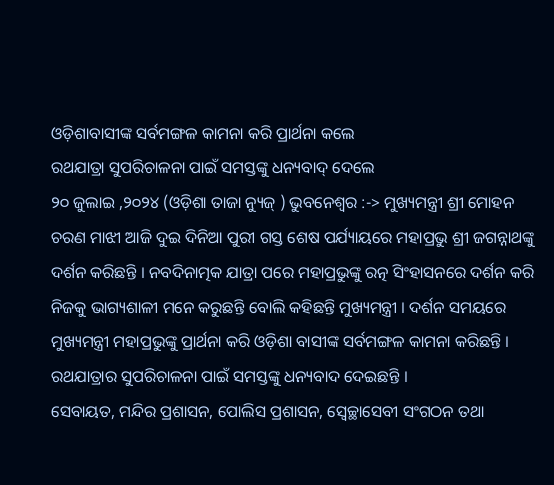ଓଡ଼ିଶାବାସୀଙ୍କ ସର୍ବମଙ୍ଗଳ କାମନା କରି ପ୍ରାର୍ଥନା କଲେ
ରଥଯାତ୍ରା ସୁପରିଚାଳନା ପାଇଁ ସମସ୍ତଙ୍କୁ ଧନ୍ୟବାଦ୍ ଦେଲେ
୨୦ ଜୁଲାଇ ,୨୦୨୪ (ଓଡ଼ିଶା ତାଜା ନ୍ୟୁଜ୍ ) ଭୁବନେଶ୍ବର :-> ମୁଖ୍ୟମନ୍ତ୍ରୀ ଶ୍ରୀ ମୋହନ ଚରଣ ମାଝୀ ଆଜି ଦୁଇ ଦିନିଆ ପୁରୀ ଗସ୍ତ ଶେଷ ପର୍ଯ୍ୟାୟରେ ମହାପ୍ରଭୁ ଶ୍ରୀ ଜଗନ୍ନାଥଙ୍କୁ ଦର୍ଶନ କରିଛନ୍ତି । ନବଦିନାତ୍ମକ ଯାତ୍ରା ପରେ ମହାପ୍ରଭୁଙ୍କୁ ରତ୍ନ ସିଂହାସନରେ ଦର୍ଶନ କରି ନିଜକୁ ଭାଗ୍ୟଶାଳୀ ମନେ କରୁଛନ୍ତି ବୋଲି କହିଛନ୍ତି ମୁଖ୍ୟମନ୍ତ୍ରୀ । ଦର୍ଶନ ସମୟରେ ମୁଖ୍ୟମନ୍ତ୍ରୀ ମହାପ୍ରଭୁଙ୍କୁ ପ୍ରାର୍ଥନା କରି ଓଡ଼ିଶା ବାସୀଙ୍କ ସର୍ବମଙ୍ଗଳ କାମନା କରିଛନ୍ତି ।
ରଥଯାତ୍ରାର ସୁପରିଚାଳନା ପାଇଁ ସମସ୍ତଙ୍କୁ ଧନ୍ୟବାଦ ଦେଇଛନ୍ତି ।
ସେବାୟତ, ମନ୍ଦିର ପ୍ରଶାସନ, ପୋଲିସ ପ୍ରଶାସନ, ସ୍ବେଚ୍ଛାସେବୀ ସଂଗଠନ ତଥା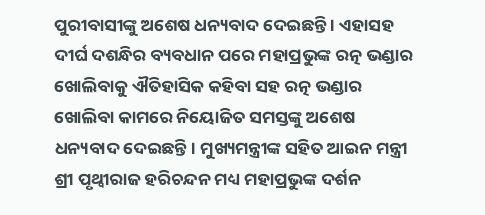ପୁରୀବାସୀଙ୍କୁ ଅଶେଷ ଧନ୍ୟବାଦ ଦେଇଛନ୍ତି । ଏହାସହ ଦୀର୍ଘ ଦଶନ୍ଧିର ବ୍ୟବଧାନ ପରେ ମହାପ୍ରଭୁଙ୍କ ରତ୍ନ ଭଣ୍ଡାର ଖୋଲିବାକୁ ଐତିହାସିକ କହିବା ସହ ରତ୍ନ ଭଣ୍ଡାର ଖୋଲିବା କାମରେ ନିୟୋଜିତ ସମସ୍ତଙ୍କୁ ଅଶେଷ ଧନ୍ୟବାଦ ଦେଇଛନ୍ତି। ମୁଖ୍ୟମନ୍ତ୍ରୀଙ୍କ ସହିତ ଆଇନ ମନ୍ତ୍ରୀ ଶ୍ରୀ ପୃଥ୍ୱୀରାଜ ହରିଚନ୍ଦନ ମଧ୍ୟ ମହାପ୍ରଭୁଙ୍କ ଦର୍ଶନ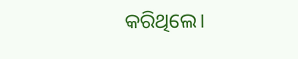କରିଥିଲେ।